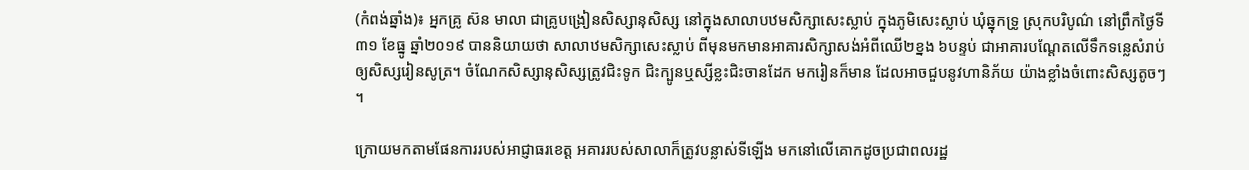(កំពង់ឆ្នាំង)៖ អ្នកគ្រូ ស៊ន មាលា ជាគ្រូបង្រៀនសិស្សានុសិស្ស នៅក្នុងសាលាបឋមសិក្សាសេះស្លាប់ ក្នុងភូមិសេះស្លាប់ ឃុំឆ្នុកទ្រូ ស្រុកបរិបូណ៌ នៅព្រឹកថ្ងៃទី៣១ ខែធ្នូ ឆ្នាំ២០១៩ បាននិយាយថា សាលាឋមសិក្សាសេះស្លាប់ ពីមុនមកមានអាគារសិក្សាសង់អំពីឈើ២ខ្នង ៦បន្ទប់ ជាអាគារបណ្តែតលើទឹកទន្លេសំរាប់ឲ្យសិស្សរៀនសូត្រ។ ចំណែកសិស្សានុសិស្សត្រូវជិះទូក ជិះក្បូនឬស្សីខ្លះជិះចានដែក មករៀនក៏មាន ដែលអាចជួបនូវហានិភ័យ យ៉ាងខ្លាំងចំពោះសិស្សតូចៗ ។

ក្រោយមកតាមផែនការរបស់អាជ្ញាធរខេត្ត អគាររបស់សាលាក៏ត្រូវបន្លាស់ទីឡើង មកនៅលើគោកដូចប្រជាពលរដ្ឋ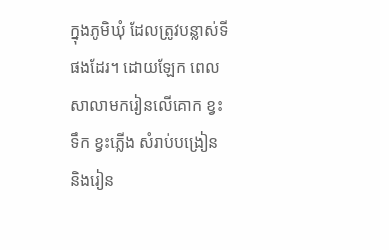ក្នុងភូមិឃុំ ដែលត្រូវបន្លាស់ទីផងដែរ។ ដោយឡែក ពេលសាលាមករៀនលើគោក ខ្វះទឹក ខ្វះភ្លើង សំរាប់បង្រៀន និងរៀន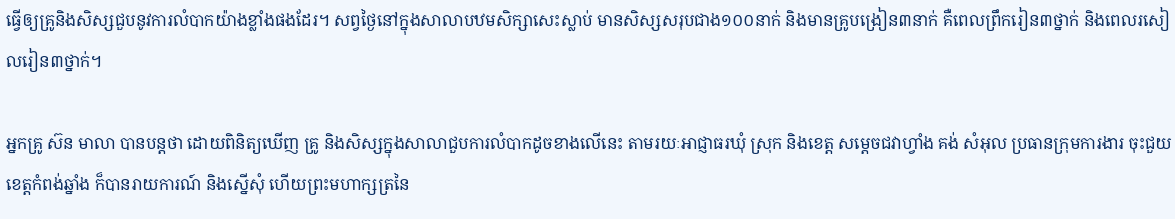ធ្វើឲ្យគ្រូនិងសិស្សជួបនូវការលំបាកយ៉ាងខ្លាំងផងដែរ។ សព្វថ្ងៃនៅក្នុងសាលាបឋមសិក្សាសេះស្លាប់ មានសិស្សសរុបជាង១០០នាក់ និងមានគ្រូបង្រៀន៣នាក់ គឺពេលព្រឹករៀន៣ថ្នាក់ និងពេលរសៀលរៀន៣ថ្នាក់។

អ្នកគ្រូ ស៊ន មាលា បានបន្តថា ដោយពិនិត្យឃើញ គ្រូ និងសិស្សក្នុងសាលាជួបការលំបាកដូចខាងលើនេះ តាមរយៈអាជ្ញាធរឃុំ ស្រុក និងខេត្ត សម្តេចជវាហ្វាំង គង់ សំអុល ប្រធានក្រុមការងារ ចុះជួយខេត្តកំពង់ឆ្នាំង ក៏បានរាយការណ៍ និងស្នើសុំ ហើយព្រះមហាក្សត្រនៃ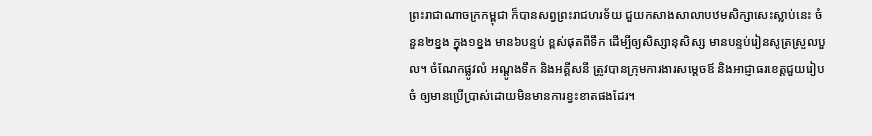ព្រះរាជាណាចក្រកម្ពុជា ក៏បានសព្វព្រះរាជហរទ័យ ជួយកសាងសាលាបឋមសិក្សាសេះស្លាប់នេះ ចំនួន២ខ្នង ក្នុង១ខ្នង មាន៦បន្ទប់ ខ្ពស់ផុតពីទឹក ដើម្បីឲ្យសិស្សានុសិស្ស មានបន្ទប់រៀនសូត្រស្រួលបួល។ ចំណែកផ្លូវលំ អណ្តូងទឹក និងអគ្គីសនី ត្រូវបានក្រុមការងារសម្តេចឪ និងអាជ្ញាធរខេត្តជួយរៀបចំ ឲ្យមានប្រើប្រាស់ដោយមិនមានការខ្វះខាតផងដែរ។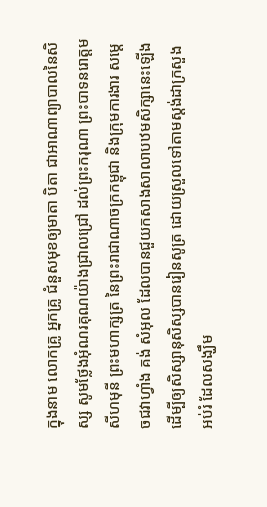ក្នុងនាម លោកគ្រូ អ្នកគ្រូ ជំនួសមុខឲ្យមាតា បិតា ជាអាណាព្យាបាលនៃសិស្ស សូមថ្លែងអុំណរគុណយ៉ាងជ្រាលជ្រៅ ដល់ព្រះករុណា ព្រះបាទនរោត្តម សីហមុនី ព្រះមហាក្សត្រ នៃព្រះរាជាណាចក្រកម្ពុជា និងក្រុមការងារ សម្តេចជវាហ្វាំង គង់ សំអុល ដែលបានជួយកសាងសាលាបឋមសិក្សានេះឡើង ដើម្បីឲ្យសិស្សានុសិស្សបានរៀនសូត្រ ដោយស្រួលទៅតាមស្តង់ដាក្រសួងអប់រំ ដែលសង្ឃឹម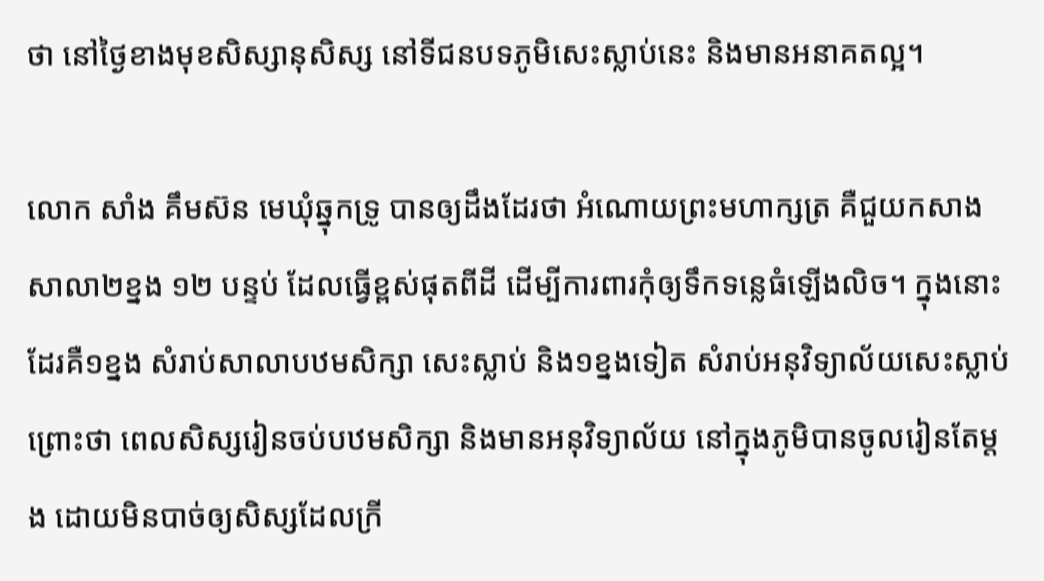ថា នៅថ្ងៃខាងមុខសិស្សានុសិស្ស នៅទីជនបទភូមិសេះស្លាប់នេះ និងមានអនាគតល្អ។

លោក សាំង គឹមស៊ន មេឃុំឆ្នុកទ្រូ បានឲ្យដឹងដែរថា អំណោយព្រះមហាក្សត្រ គឺជួយកសាងសាលា២ខ្នង ១២ បន្ទប់ ដែលធ្វើខ្ពស់ផុតពីដី ដើម្បីការពារកុំឲ្យទឹកទន្លេធំឡើងលិច។ ក្នុងនោះដែរគឺ១ខ្នង សំរាប់សាលាបឋមសិក្សា សេះស្លាប់ និង១ខ្នងទៀត សំរាប់អនុវិទ្យាល័យសេះស្លាប់ ព្រោះថា ពេលសិស្សរៀនចប់បឋមសិក្សា និងមានអនុវិទ្យាល័យ នៅក្នុងភូមិបានចូលរៀនតែម្តង ដោយមិនបាច់ឲ្យសិស្សដែលក្រី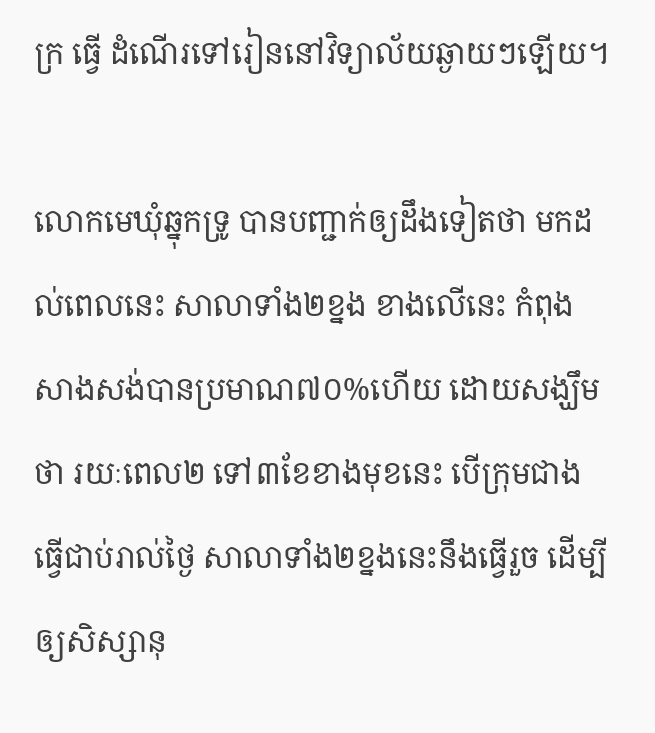ក្រ ធ្វើ ដំណើរទៅរៀននៅវិទ្យាល័យឆ្ងាយៗឡើយ។

លោកមេឃុំឆ្នុកទ្រូ បានបញ្ជាក់ឲ្យដឹងទៀតថា មកដល់ពេលនេះ សាលាទាំង២ខ្នង ខាងលើនេះ កំពុងសាងសង់បានប្រមាណ៧០%ហើយ ដោយសង្ឃឹមថា រយៈពេល២ ទៅ៣ខែខាងមុខនេះ បើក្រុមជាងធ្វើជាប់រាល់ថ្ងៃ សាលាទាំង២ខ្នងនេះនឹងធ្វើរួច ដើម្បីឲ្យសិស្សានុ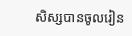សិស្សបានចូលរៀន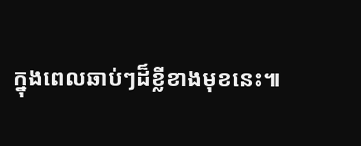ក្នុងពេលឆាប់ៗដ៏ខ្លីខាងមុខនេះ៕